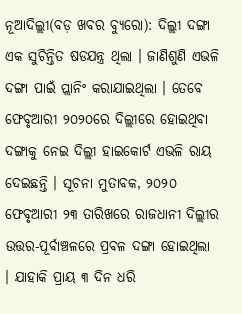ନୂଆଦିଲ୍ଲୀ(ବଡ଼ ଖବର ବ୍ୟୁରୋ): ଦିଲ୍ଲୀ ଦଙ୍ଗା ଏକ ସୁଚିନ୍ତିତ ଷଡଯନ୍ତ୍ର ଥିଲା । ଜାଣିଶୁଣି ଏଭଳି ଦଙ୍ଗା ପାଇଁ ପ୍ଲାନିଂ କରାଯାଇଥିଲା । ତେବେ ଫେବୃଆରୀ ୨୦୨୦ରେ ଦିଲ୍ଲୀରେ ହୋଇଥିବା ଦଙ୍ଗାକୁ ନେଇ ଦିଲ୍ଲୀ ହାଇକୋର୍ଟ ଏଭଳି ରାୟ ଦେଇଛନ୍ତି । ସୂଚନା ମୁତାବକ, ୨୦୨୦ ଫେବୃଆରୀ ୨୩ ତାରିଖରେ ରାଜଧାନୀ ଦିଲ୍ଲୀର ଉତ୍ତର-ପୂର୍ବାଞ୍ଚଳରେ ପ୍ରବଳ ଦଙ୍ଗା ହୋଇଥିଲା । ଯାହାକି ପ୍ରାୟ ୩ ଦିନ ଧରି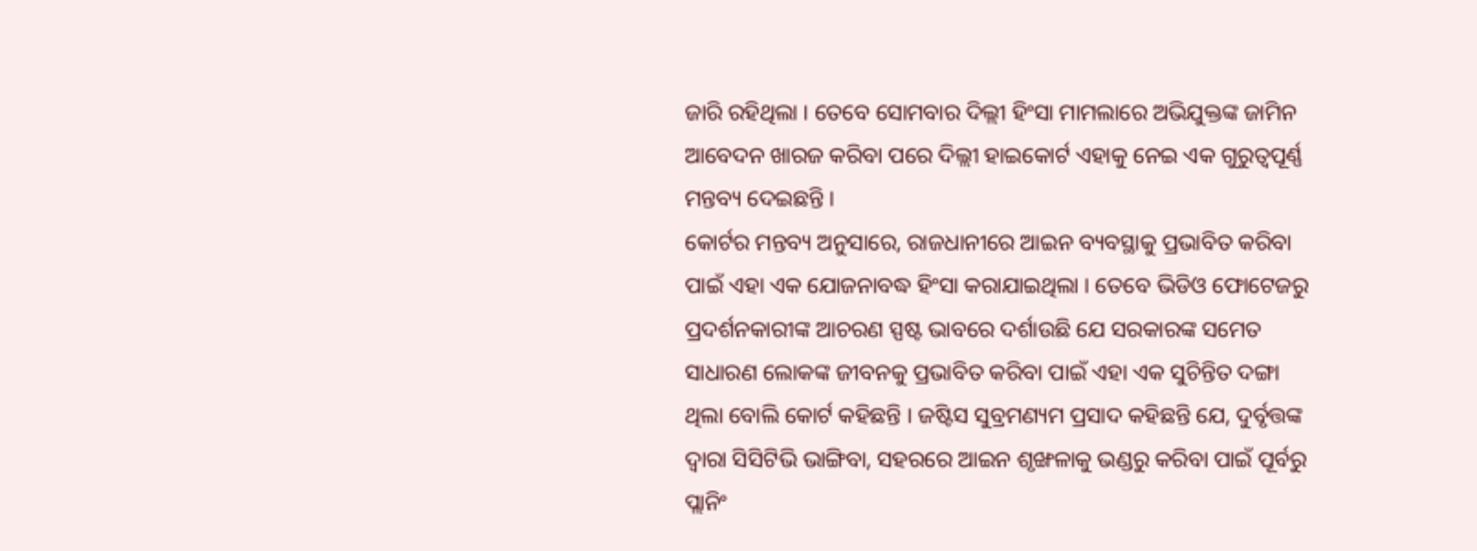ଜାରି ରହିଥିଲା । ତେବେ ସୋମବାର ଦିଲ୍ଲୀ ହିଂସା ମାମଲାରେ ଅଭିଯୁକ୍ତଙ୍କ ଜାମିନ ଆବେଦନ ଖାରଜ କରିବା ପରେ ଦିଲ୍ଲୀ ହାଇକୋର୍ଟ ଏହାକୁ ନେଇ ଏକ ଗୁରୁତ୍ୱପୂର୍ଣ୍ଣ ମନ୍ତବ୍ୟ ଦେଇଛନ୍ତି ।
କୋର୍ଟର ମନ୍ତବ୍ୟ ଅନୁସାରେ, ରାଜଧାନୀରେ ଆଇନ ବ୍ୟବସ୍ଥାକୁ ପ୍ରଭାବିତ କରିବା ପାଇଁ ଏହା ଏକ ଯୋଜନାବଦ୍ଧ ହିଂସା କରାଯାଇଥିଲା । ତେବେ ଭିଡିଓ ଫୋଟେଜରୁ ପ୍ରଦର୍ଶନକାରୀଙ୍କ ଆଚରଣ ସ୍ପଷ୍ଟ ଭାବରେ ଦର୍ଶାଉଛି ଯେ ସରକାରଙ୍କ ସମେତ ସାଧାରଣ ଲୋକଙ୍କ ଜୀବନକୁ ପ୍ରଭାବିତ କରିବା ପାଇଁ ଏହା ଏକ ସୁଚିନ୍ତିତ ଦଙ୍ଗା ଥିଲା ବୋଲି କୋର୍ଟ କହିଛନ୍ତି । ଜଷ୍ଟିସ ସୁବ୍ରମଣ୍ୟମ ପ୍ରସାଦ କହିଛନ୍ତି ଯେ, ଦୁର୍ବୃତ୍ତଙ୍କ ଦ୍ୱାରା ସିସିଟିଭି ଭାଙ୍ଗିବା, ସହରରେ ଆଇନ ଶୃଙ୍ଖଳାକୁ ଭଣ୍ଡରୁ କରିବା ପାଇଁ ପୂର୍ବରୁ ପ୍ଲାନିଂ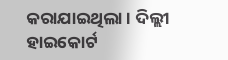କରାଯାଇଥିଲା । ଦିଲ୍ଲୀ ହାଇକୋର୍ଟ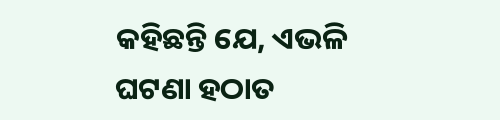କହିଛନ୍ତି ଯେ, ଏଭଳି ଘଟଣା ହଠାତ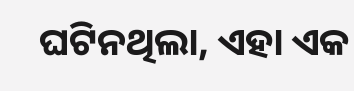ଘଟିନଥିଲା, ଏହା ଏକ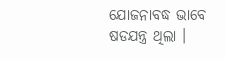ଯୋଜନାବଦ୍ଧ ଭାବେ ଷଡଯନ୍ତ୍ର ଥିଲା ।